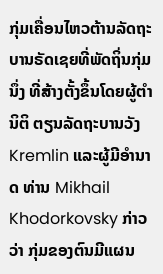ກຸ່ມເຄື່ອນໄຫວຕ້ານລັດຖະບານຣັດເຊຍທີ່ພັດຖິ່ນກຸ່ມນຶ່ງ ທີ່ສ້າງຕັ້ງຂຶ້ນໂດຍຜູ້ຕຳນິຕິ ຕຽນລັດຖະບານວັງ Kremlin ແລະຜູ້ມີອຳນາດ ທ່ານ Mikhail Khodorkovsky ກ່າວ
ວ່າ ກຸ່ມຂອງຕົນມີແຜນ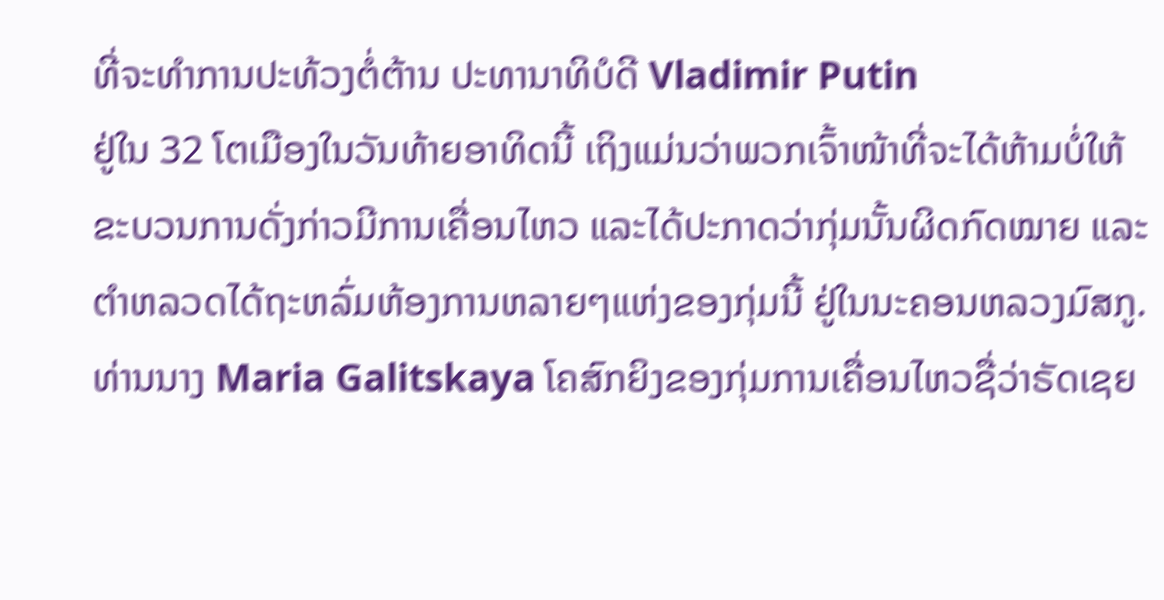ທີ່ຈະທໍາການປະທ້ວງຕໍ່ຕ້ານ ປະທານາທິບໍດີ Vladimir Putin
ຢູ່ໃນ 32 ໂຕເມືອງໃນວັນທ້າຍອາທິດນີ້ ເຖິງແມ່ນວ່າພວກເຈົ້າໜ້າທີ່ຈະໄດ້ຫ້າມບໍ່ໃຫ້
ຂະບວນການດັ່ງກ່າວມີການເຄື່ອນໄຫວ ແລະໄດ້ປະກາດວ່າກຸ່ມນັ້ນຜິດກົດໝາຍ ແລະ
ຕຳຫລວດໄດ້ຖະຫລົ່ມຫ້ອງການຫລາຍໆແຫ່ງຂອງກຸ່ມນີ້ ຢູ່ໃນນະຄອນຫລວງມົສກູ.
ທ່ານນາງ Maria Galitskaya ໂຄສົກຍິງຂອງກຸ່ມການເຄື່ອນໄຫວຊື່ວ່າຣັດເຊຍ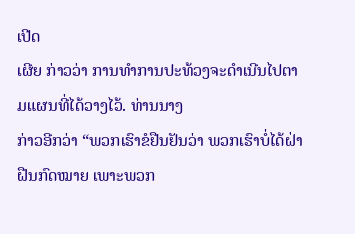ເປີດ
ເຜີຍ ກ່າວວ່າ ການທໍາການປະທ້ວງຈະດໍາເນີນໄປຕາມແຜນທີ່ໄດ້ວາງໄວ້. ທ່ານນາງ
ກ່າວອີກວ່າ “ພວກເຮົາຂໍຢືນຢັນວ່າ ພວກເຮົາບໍ່ໄດ້ຝ່າຝືນກົດໝາຍ ເພາະພວກ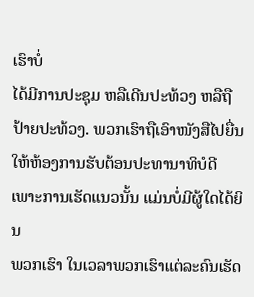ເຮົາບໍ່
ໄດ້ມີການປະຊຸມ ຫລືເດີນປະທ້ວງ ຫລືຖືປ້າຍປະທ້ວງ. ພວກເຮົາຖືເອົາໜັງສືໄປຍື່ນ
ໃຫ້ຫ້ອງການຮັບຕ້ອນປະທານາທິບໍດີ ເພາະການເຮັດແນວນັ້ນ ແມ່ນບໍ່ມີຜູ້ໃດໄດ້ຍິນ
ພວກເຮົາ ໃນເວລາພວກເຮົາແຕ່ລະຄົນເຮັດ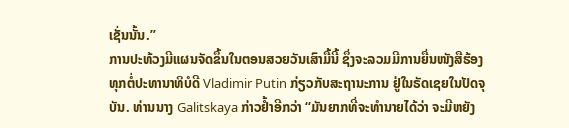ເຊັ່ນນັ້ນ.”
ການປະທ້ວງມີແຜນຈັດຂຶ້ນໃນຕອນສວຍວັນເສົາມື້ນີ້ ຊຶ່ງຈະລວມມີການຍື່ນໜັງສືຮ້ອງ
ທຸກຕໍ່ປະທານາທິບໍດີ Vladimir Putin ກ່ຽວກັບສະຖານະການ ຢູ່ໃນຣັດເຊຍໃນປັດຈຸ
ບັນ. ທ່ານນາງ Galitskaya ກ່າວຢໍ້າອີກວ່າ “ມັນຍາກທີ່ຈະທຳນາຍໄດ້ວ່າ ຈະມີຫຍັງ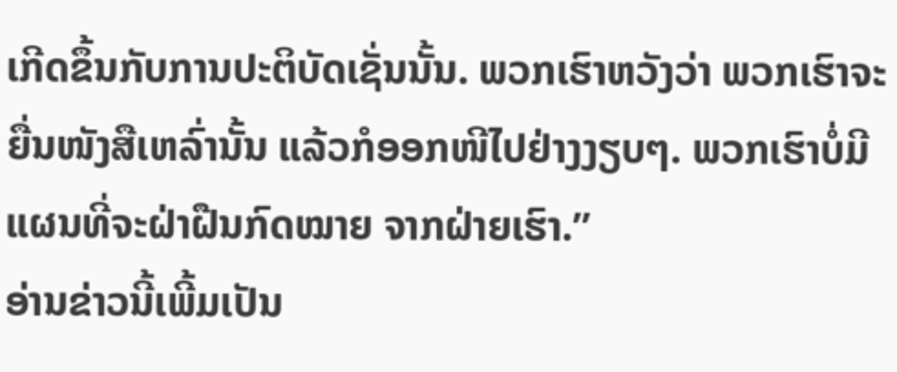ເກີດຂຶ້ນກັບການປະຕິບັດເຊັ່ນນັ້ນ. ພວກເຮົາຫວັງວ່າ ພວກເຮົາຈະຍື່ນໜັງສືເຫລົ່ານັ້ນ ແລ້ວກໍອອກໜີໄປຢ່າງງຽບໆ. ພວກເຮົາບໍ່ມີແຜນທີ່ຈະຝ່າຝືນກົດໝາຍ ຈາກຝ່າຍເຮົາ.”
ອ່ານຂ່າວນີ້ເພີ້ມເປັນ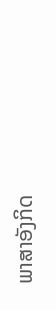ພາສາອັງກິດ